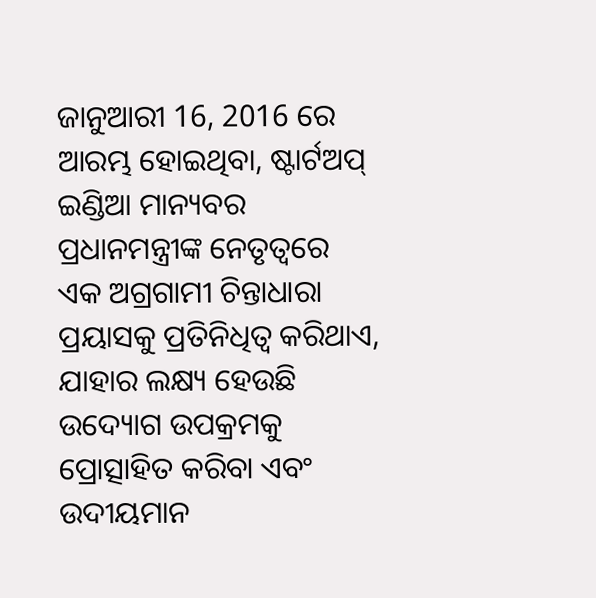ଜାନୁଆରୀ 16, 2016 ରେ ଆରମ୍ଭ ହୋଇଥିବା, ଷ୍ଟାର୍ଟଅପ୍ ଇଣ୍ଡିଆ ମାନ୍ୟବର ପ୍ରଧାନମନ୍ତ୍ରୀଙ୍କ ନେତୃତ୍ୱରେ ଏକ ଅଗ୍ରଗାମୀ ଚିନ୍ତାଧାରା ପ୍ରୟାସକୁ ପ୍ରତିନିଧିତ୍ୱ କରିଥାଏ, ଯାହାର ଲକ୍ଷ୍ୟ ହେଉଛି ଉଦ୍ୟୋଗ ଉପକ୍ରମକୁ ପ୍ରୋତ୍ସାହିତ କରିବା ଏବଂ ଉଦୀୟମାନ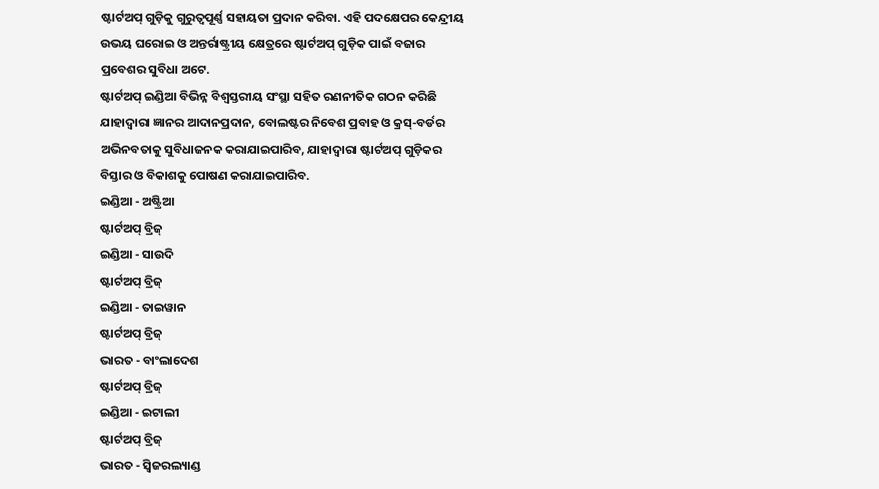ଷ୍ଟାର୍ଟଅପ୍ ଗୁଡ଼ିକୁ ଗୁରୁତ୍ୱପୂର୍ଣ୍ଣ ସହାୟତା ପ୍ରଦାନ କରିବା. ଏହି ପଦକ୍ଷେପର କେନ୍ଦ୍ରୀୟ ଉଭୟ ଘରୋଇ ଓ ଅନ୍ତର୍ରାଷ୍ଟ୍ରୀୟ କ୍ଷେତ୍ରରେ ଷ୍ଟାର୍ଟଅପ୍ ଗୁଡ଼ିକ ପାଇଁ ବଜାର ପ୍ରବେଶର ସୁବିଧା ଅଟେ.
ଷ୍ଟାର୍ଟଅପ୍ ଇଣ୍ଡିଆ ବିଭିନ୍ନ ବିଶ୍ୱସ୍ତରୀୟ ସଂସ୍ଥା ସହିତ ରଣନୀତିକ ଗଠନ କରିଛି ଯାହାଦ୍ୱାରା ଜ୍ଞାନର ଆଦାନପ୍ରଦାନ, ବୋଲଷ୍ଟର ନିବେଶ ପ୍ରବାହ ଓ କ୍ରସ୍-ବର୍ଡର ଅଭିନବତାକୁ ସୁବିଧାଜନକ କରାଯାଇପାରିବ, ଯାହାଦ୍ୱାରା ଷ୍ଟାର୍ଟଅପ୍ ଗୁଡ଼ିକର ବିସ୍ତାର ଓ ବିକାଶକୁ ପୋଷଣ କରାଯାଇପାରିବ.
ଇଣ୍ଡିଆ - ଅଷ୍ଟ୍ରିଆ
ଷ୍ଟାର୍ଟଅପ୍ ବ୍ରିଜ୍
ଇଣ୍ଡିଆ - ସାଉଦି
ଷ୍ଟାର୍ଟଅପ୍ ବ୍ରିଜ୍
ଇଣ୍ଡିଆ - ତାଇୱାନ
ଷ୍ଟାର୍ଟଅପ୍ ବ୍ରିଜ୍
ଭାରତ - ବାଂଲାଦେଶ
ଷ୍ଟାର୍ଟଅପ୍ ବ୍ରିଜ୍
ଇଣ୍ଡିଆ - ଇଟାଲୀ
ଷ୍ଟାର୍ଟଅପ୍ ବ୍ରିଜ୍
ଭାରତ - ସ୍ଵିଜରଲ୍ୟାଣ୍ଡ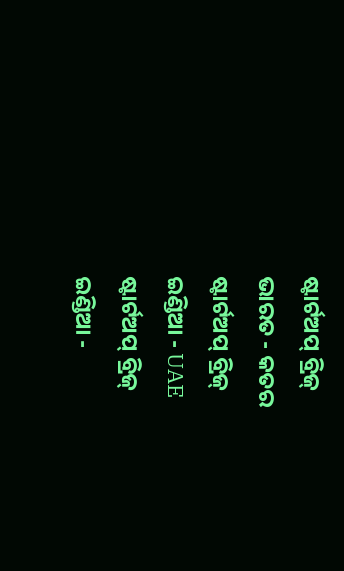ଷ୍ଟାର୍ଟଅପ୍ ବ୍ରିଜ୍
ଭାରତ - କତର
ଷ୍ଟାର୍ଟଅପ୍ ବ୍ରିଜ୍
ଇଣ୍ଡିଆ - UAE
ଷ୍ଟାର୍ଟଅପ୍ ବ୍ରିଜ୍
ଇଣ୍ଡିଆ -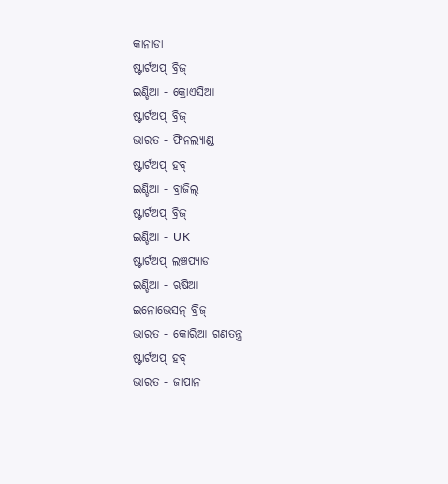କାନାଡା
ଷ୍ଟାର୍ଟଅପ୍ ବ୍ରିଜ୍
ଇଣ୍ଡିଆ - କ୍ରୋଏସିଆ
ଷ୍ଟାର୍ଟଅପ୍ ବ୍ରିଜ୍
ଭାରତ - ଫିନଲ୍ୟାଣ୍ଡ
ଷ୍ଟାର୍ଟଅପ୍ ହବ୍
ଇଣ୍ଡିଆ - ବ୍ରାଜିଲ୍
ଷ୍ଟାର୍ଟଅପ୍ ବ୍ରିଜ୍
ଇଣ୍ଡିଆ - UK
ଷ୍ଟାର୍ଟଅପ୍ ଲଞ୍ଚପ୍ୟାଡ
ଇଣ୍ଡିଆ - ଋଷିଆ
ଇନୋଭେସନ୍ ବ୍ରିଜ୍
ଭାରତ - କୋରିଆ ଗଣତନ୍ତ୍ର
ଷ୍ଟାର୍ଟଅପ୍ ହବ୍
ଭାରତ - ଜାପାନ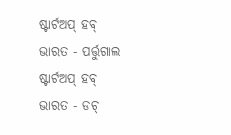ଷ୍ଟାର୍ଟଅପ୍ ହବ୍
ଭାରତ - ପର୍ତ୍ତୁଗାଲ
ଷ୍ଟାର୍ଟଅପ୍ ହବ୍
ଭାରତ - ଡଚ୍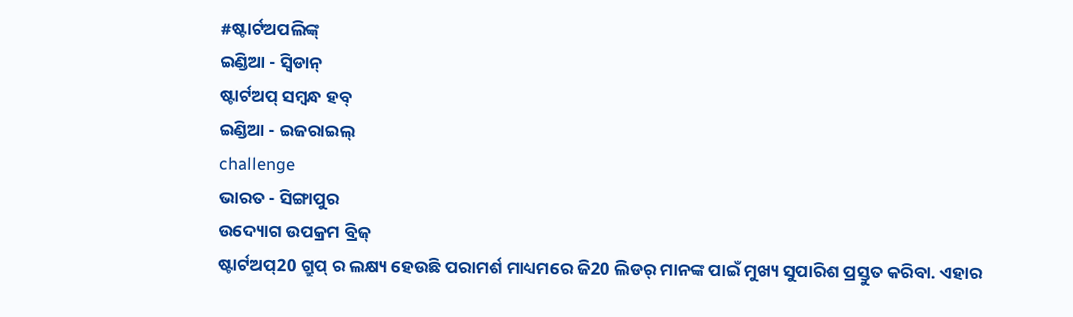#ଷ୍ଟାର୍ଟଅପଲିଙ୍କ୍
ଇଣ୍ଡିଆ - ସ୍ୱିଡାନ୍
ଷ୍ଟାର୍ଟଅପ୍ ସମ୍ବନ୍ଧ ହବ୍
ଇଣ୍ଡିଆ - ଇଜରାଇଲ୍
challenge
ଭାରତ - ସିଙ୍ଗାପୁର
ଉଦ୍ୟୋଗ ଉପକ୍ରମ ବ୍ରିଜ୍
ଷ୍ଟାର୍ଟଅପ୍20 ଗ୍ରୁପ୍ ର ଲକ୍ଷ୍ୟ ହେଉଛି ପରାମର୍ଶ ମାଧ୍ୟମରେ ଜି20 ଲିଡର୍ ମାନଙ୍କ ପାଇଁ ମୁଖ୍ୟ ସୁପାରିଶ ପ୍ରସ୍ତୁତ କରିବା. ଏହାର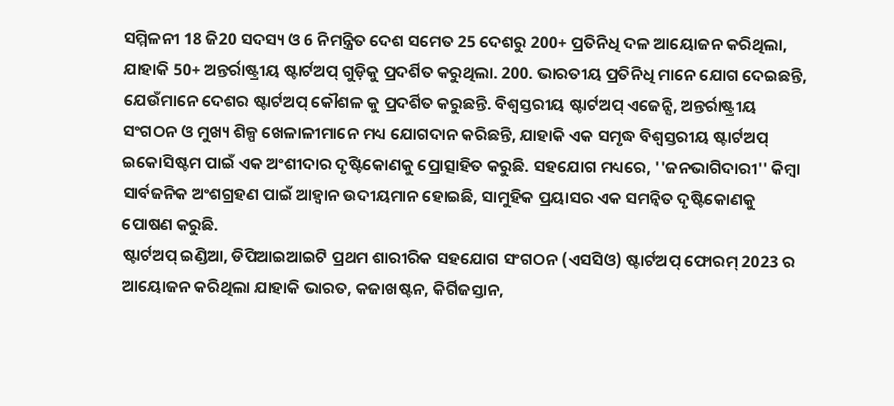ସମ୍ମିଳନୀ 18 ଜି20 ସଦସ୍ୟ ଓ 6 ନିମନ୍ତ୍ରିତ ଦେଶ ସମେତ 25 ଦେଶରୁ 200+ ପ୍ରତିନିଧି ଦଳ ଆୟୋଜନ କରିଥିଲା, ଯାହାକି 50+ ଅନ୍ତର୍ରାଷ୍ଟ୍ରୀୟ ଷ୍ଟାର୍ଟଅପ୍ ଗୁଡ଼ିକୁ ପ୍ରଦର୍ଶିତ କରୁଥିଲା. 200. ଭାରତୀୟ ପ୍ରତିନିଧି ମାନେ ଯୋଗ ଦେଇଛନ୍ତି, ଯେଉଁମାନେ ଦେଶର ଷ୍ଟାର୍ଟଅପ୍ କୌଶଳ କୁ ପ୍ରଦର୍ଶିତ କରୁଛନ୍ତି. ବିଶ୍ୱସ୍ତରୀୟ ଷ୍ଟାର୍ଟଅପ୍ ଏଜେନ୍ସି, ଅନ୍ତର୍ରାଷ୍ଟ୍ରୀୟ ସଂଗଠନ ଓ ମୁଖ୍ୟ ଶିଳ୍ପ ଖେଳାଳୀମାନେ ମଧ୍ୟ ଯୋଗଦାନ କରିଛନ୍ତି, ଯାହାକି ଏକ ସମୃଦ୍ଧ ବିଶ୍ୱସ୍ତରୀୟ ଷ୍ଟାର୍ଟଅପ୍ ଇକୋସିଷ୍ଟମ ପାଇଁ ଏକ ଅଂଶୀଦାର ଦୃଷ୍ଟିକୋଣକୁ ପ୍ରୋତ୍ସାହିତ କରୁଛି. ସହଯୋଗ ମଧ୍ୟରେ, ''ଜନଭାଗିଦାରୀ'' କିମ୍ବା ସାର୍ବଜନିକ ଅଂଶଗ୍ରହଣ ପାଇଁ ଆହ୍ୱାନ ଉଦୀୟମାନ ହୋଇଛି, ସାମୁହିକ ପ୍ରୟାସର ଏକ ସମନ୍ୱିତ ଦୃଷ୍ଟିକୋଣକୁ ପୋଷଣ କରୁଛି.
ଷ୍ଟାର୍ଟଅପ୍ ଇଣ୍ଡିଆ, ଡିପିଆଇଆଇଟି ପ୍ରଥମ ଶାରୀରିକ ସହଯୋଗ ସଂଗଠନ (ଏସସିଓ) ଷ୍ଟାର୍ଟଅପ୍ ଫୋରମ୍ 2023 ର ଆୟୋଜନ କରିଥିଲା ଯାହାକି ଭାରତ, କଜାଖଷ୍ଟନ, କିର୍ଗିଜସ୍ତାନ,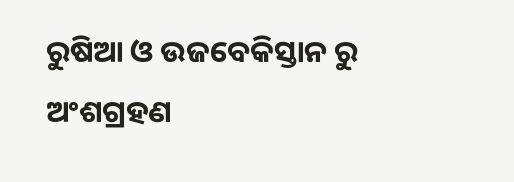ରୁଷିଆ ଓ ଉଜବେକିସ୍ତାନ ରୁ ଅଂଶଗ୍ରହଣ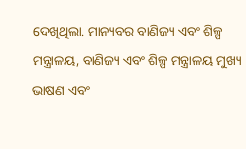ଦେଖିଥିଲା. ମାନ୍ୟବର ବାଣିଜ୍ୟ ଏବଂ ଶିଳ୍ପ ମନ୍ତ୍ରାଳୟ, ବାଣିଜ୍ୟ ଏବଂ ଶିଳ୍ପ ମନ୍ତ୍ରାଳୟ ମୁଖ୍ୟ ଭାଷଣ ଏବଂ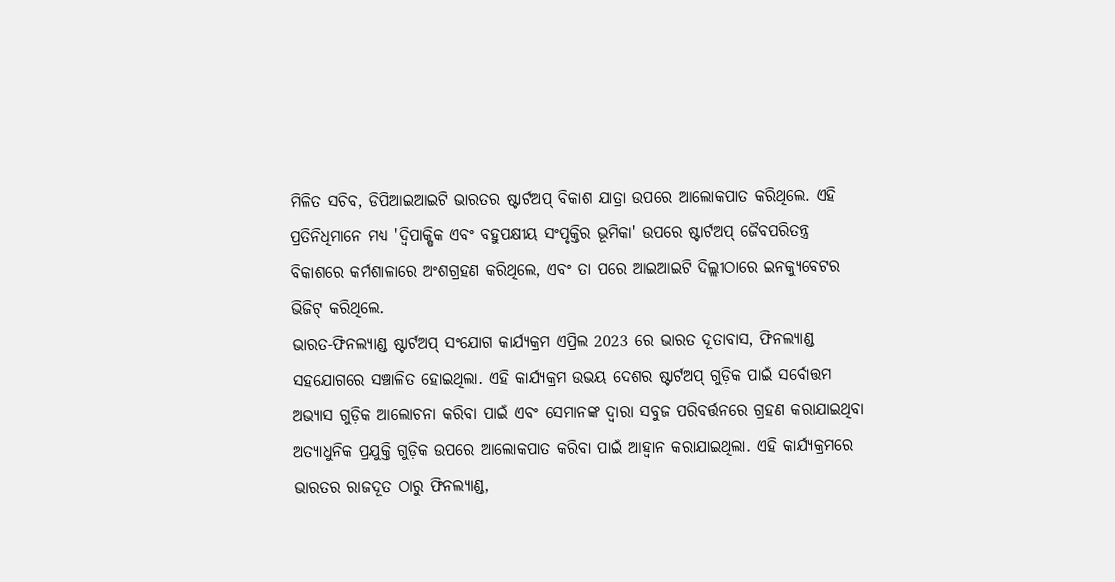ମିଳିତ ସଚିବ, ଡିପିଆଇଆଇଟି ଭାରତର ଷ୍ଟାର୍ଟଅପ୍ ବିକାଶ ଯାତ୍ରା ଉପରେ ଆଲୋକପାତ କରିଥିଲେ. ଏହି ପ୍ରତିନିଧିମାନେ ମଧ୍ୟ 'ଦ୍ୱିପାକ୍ଷିକ ଏବଂ ବହୁପକ୍ଷୀୟ ସଂପୃକ୍ତିର ଭୂମିକା' ଉପରେ ଷ୍ଟାର୍ଟଅପ୍ ଜୈବପରିତନ୍ତ୍ର ବିକାଶରେ କର୍ମଶାଳାରେ ଅଂଶଗ୍ରହଣ କରିଥିଲେ, ଏବଂ ତା ପରେ ଆଇଆଇଟି ଦିଲ୍ଲୀଠାରେ ଇନକ୍ୟୁବେଟର ଭିଜିଟ୍ କରିଥିଲେ.
ଭାରତ-ଫିନଲ୍ୟାଣ୍ଡ ଷ୍ଟାର୍ଟଅପ୍ ସଂଯୋଗ କାର୍ଯ୍ୟକ୍ରମ ଏପ୍ରିଲ 2023 ରେ ଭାରତ ଦୂତାବାସ, ଫିନଲ୍ୟାଣ୍ଡ ସହଯୋଗରେ ସଞ୍ଚାଳିତ ହୋଇଥିଲା. ଏହି କାର୍ଯ୍ୟକ୍ରମ ଉଭୟ ଦେଶର ଷ୍ଟାର୍ଟଅପ୍ ଗୁଡ଼ିକ ପାଇଁ ସର୍ବୋତ୍ତମ ଅଭ୍ୟାସ ଗୁଡ଼ିକ ଆଲୋଚନା କରିବା ପାଇଁ ଏବଂ ସେମାନଙ୍କ ଦ୍ୱାରା ସବୁଜ ପରିବର୍ତ୍ତନରେ ଗ୍ରହଣ କରାଯାଇଥିବା ଅତ୍ୟାଧୁନିକ ପ୍ରଯୁକ୍ତି ଗୁଡ଼ିକ ଉପରେ ଆଲୋକପାତ କରିବା ପାଇଁ ଆହ୍ୱାନ କରାଯାଇଥିଲା. ଏହି କାର୍ଯ୍ୟକ୍ରମରେ ଭାରତର ରାଜଦୂତ ଠାରୁ ଫିନଲ୍ୟାଣ୍ଡ,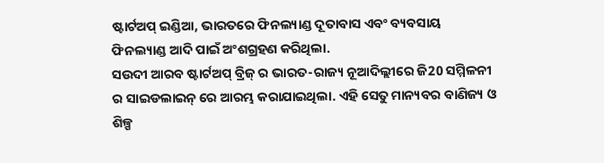ଷ୍ଟାର୍ଟଅପ୍ ଇଣ୍ଡିଆ, ଭାରତରେ ଫିନଲ୍ୟାଣ୍ଡ ଦୂତାବାସ ଏବଂ ବ୍ୟବସାୟ ଫିନଲ୍ୟାଣ୍ଡ ଆଦି ପାଇଁ ଅଂଶଗ୍ରହଣ କରିଥିଲା.
ସଉଦୀ ଆରବ ଷ୍ଟାର୍ଟଅପ୍ ବ୍ରିଜ୍ ର ଭାରତ-ରାଜ୍ୟ ନୂଆଦିଲ୍ଲୀରେ ଜି20 ସମ୍ମିଳନୀ ର ସାଇଡଲାଇନ୍ ରେ ଆରମ୍ଭ କରାଯାଇଥିଲା. ଏହି ସେତୁ ମାନ୍ୟବର ବାଣିଜ୍ୟ ଓ ଶିଳ୍ପ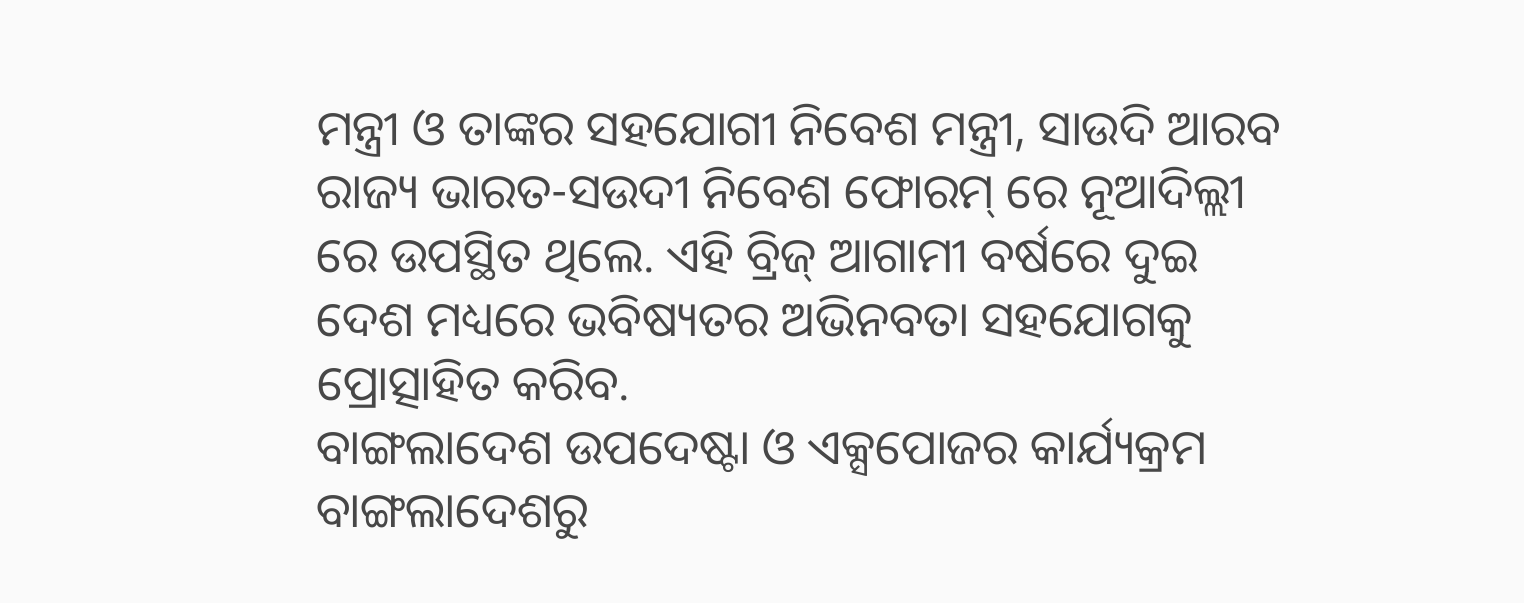ମନ୍ତ୍ରୀ ଓ ତାଙ୍କର ସହଯୋଗୀ ନିବେଶ ମନ୍ତ୍ରୀ, ସାଉଦି ଆରବ ରାଜ୍ୟ ଭାରତ-ସଉଦୀ ନିବେଶ ଫୋରମ୍ ରେ ନୂଆଦିଲ୍ଲୀ ରେ ଉପସ୍ଥିତ ଥିଲେ. ଏହି ବ୍ରିଜ୍ ଆଗାମୀ ବର୍ଷରେ ଦୁଇ ଦେଶ ମଧ୍ୟରେ ଭବିଷ୍ୟତର ଅଭିନବତା ସହଯୋଗକୁ ପ୍ରୋତ୍ସାହିତ କରିବ.
ବାଙ୍ଗଲାଦେଶ ଉପଦେଷ୍ଟା ଓ ଏକ୍ସପୋଜର କାର୍ଯ୍ୟକ୍ରମ ବାଙ୍ଗଲାଦେଶରୁ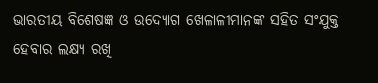ଭାରତୀୟ ବିଶେଷଜ୍ଞ ଓ ଉଦ୍ୟୋଗ ଖେଳାଳୀମାନଙ୍କ ସହିତ ସଂଯୁକ୍ତ ହେବାର ଲକ୍ଷ୍ୟ ରଖି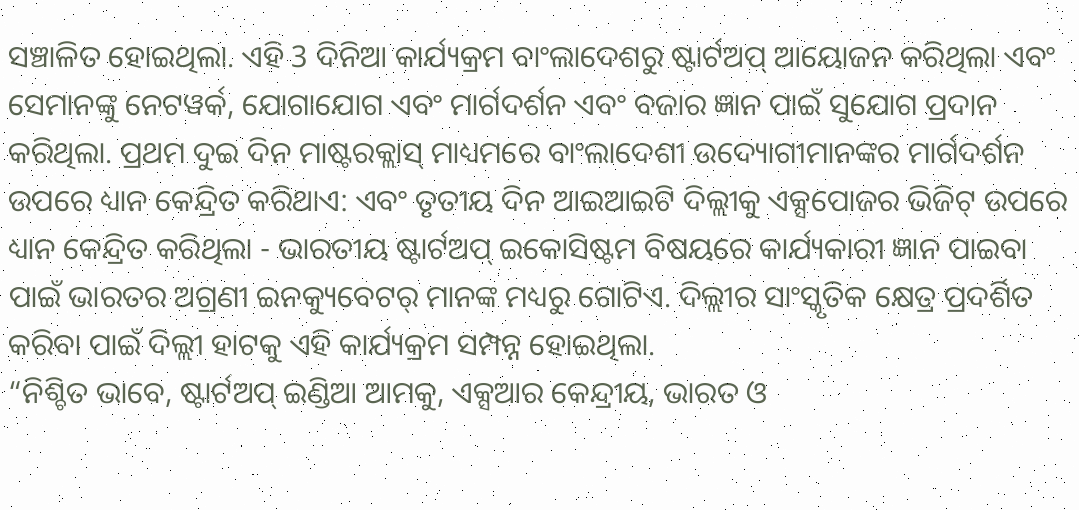ସଞ୍ଚାଳିତ ହୋଇଥିଲା. ଏହି 3 ଦିନିଆ କାର୍ଯ୍ୟକ୍ରମ ବାଂଲାଦେଶରୁ ଷ୍ଟାର୍ଟଅପ୍ ଆୟୋଜନ କରିଥିଲା ଏବଂ ସେମାନଙ୍କୁ ନେଟୱର୍କ, ଯୋଗାଯୋଗ ଏବଂ ମାର୍ଗଦର୍ଶନ ଏବଂ ବଜାର ଜ୍ଞାନ ପାଇଁ ସୁଯୋଗ ପ୍ରଦାନ କରିଥିଲା. ପ୍ରଥମ ଦୁଇ ଦିନ ମାଷ୍ଟରକ୍ଲାସ୍ ମାଧ୍ୟମରେ ବାଂଲାଦେଶୀ ଉଦ୍ୟୋଗୀମାନଙ୍କର ମାର୍ଗଦର୍ଶନ ଉପରେ ଧ୍ୟାନ କେନ୍ଦ୍ରିତ କରିଥାଏ: ଏବଂ ତୃତୀୟ ଦିନ ଆଇଆଇଟି ଦିଲ୍ଲୀକୁ ଏକ୍ସପୋଜର ଭିଜିଟ୍ ଉପରେ ଧ୍ୟାନ କେନ୍ଦ୍ରିତ କରିଥିଲା - ଭାରତୀୟ ଷ୍ଟାର୍ଟଅପ୍ ଇକୋସିଷ୍ଟମ ବିଷୟରେ କାର୍ଯ୍ୟକାରୀ ଜ୍ଞାନ ପାଇବା ପାଇଁ ଭାରତର ଅଗ୍ରଣୀ ଇନକ୍ୟୁବେଟର୍ ମାନଙ୍କ ମଧ୍ୟରୁ ଗୋଟିଏ. ଦିଲ୍ଲୀର ସାଂସ୍କୃତିକ କ୍ଷେତ୍ର ପ୍ରଦର୍ଶିତ କରିବା ପାଇଁ ଦିଲ୍ଲୀ ହାଟକୁ ଏହି କାର୍ଯ୍ୟକ୍ରମ ସମ୍ପନ୍ନ ହୋଇଥିଲା.
“ନିଶ୍ଚିତ ଭାବେ, ଷ୍ଟାର୍ଟଅପ୍ ଇଣ୍ଡିଆ ଆମକୁ, ଏକ୍ସଆର କେନ୍ଦ୍ରୀୟ, ଭାରତ ଓ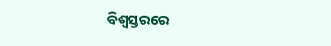ବିଶ୍ୱସ୍ତରରେ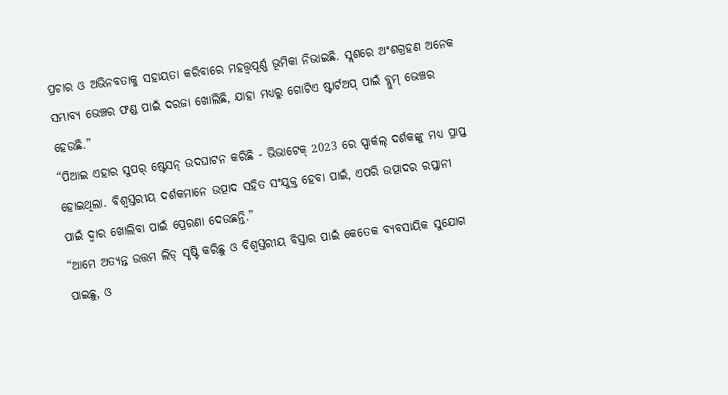ପ୍ରଚାର ଓ ଅଭିନବତାକୁ ସହାୟତା କରିବାରେ ମହତ୍ତ୍ଵପୂର୍ଣ୍ଣ ଭୂମିକା ନିଭାଇଛି. ସ୍ଲଶରେ ଅଂଶଗ୍ରହଣ ଅନେକ ସମ୍ଭାବ୍ୟ ଭେଞ୍ଚର ଫଣ୍ଡ ପାଇଁ ଦରଜା ଖୋଲିଛି, ଯାହା ମଧ୍ୟରୁ ଗୋଟିଏ ଷ୍ଟାର୍ଟଅପ୍ ପାଇଁ ବ୍ଲୁମ୍ ଭେଞ୍ଚର ହେଉଛି.”
“ପିଆଇ ଏହାର ସୁପର୍ ଷ୍ଟେସନ୍ ଉଦଘାଟନ କରିଛି - ଭିଭାଟେକ୍ 2023 ରେ ସ୍ପାର୍କଲ୍ ଦର୍ଶକଙ୍କୁ ମଧ୍ୟ ପ୍ରାପ୍ତ ହୋଇଥିଲା. ବିଶ୍ୱସ୍ତରୀୟ ଦର୍ଶକମାନେ ଉତ୍ପାଦ ସହିତ ସଂଯୁକ୍ତ ହେବା ପାଇଁ, ଏପରି ଉତ୍ପାଦର ରପ୍ତାନୀ ପାଇଁ ଦ୍ୱାର ଖୋଲିବା ପାଇଁ ପ୍ରେରଣା ଦେଉଛନ୍ତି.”
“ଆମେ ଅତ୍ୟନ୍ତ ଉତ୍ତମ ଲିଡ୍ ସୃଷ୍ଟି କରିଛୁ ଓ ବିଶ୍ୱସ୍ତରୀୟ ବିସ୍ତାର ପାଇଁ କେତେକ ବ୍ୟବସାୟିକ ସୁଯୋଗ ପାଇଛୁ, ଓ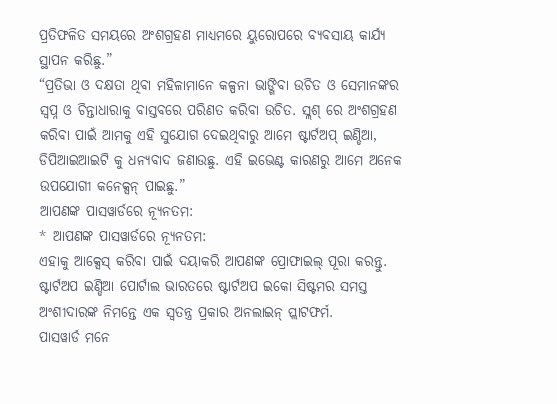ପ୍ରତିଫଳିତ ସମୟରେ ଅଂଶଗ୍ରହଣ ମାଧ୍ୟମରେ ୟୁରୋପରେ ବ୍ୟବସାୟ କାର୍ଯ୍ୟ ସ୍ଥାପନ କରିଛୁ.”
“ପ୍ରତିଭା ଓ ଦକ୍ଷତା ଥିବା ମହିଳାମାନେ କଳ୍ପନା ଭାଙ୍ଗିବା ଉଚିତ ଓ ସେମାନଙ୍କର ସ୍ୱପ୍ନ ଓ ଚିନ୍ତାଧାରାକୁ ବାସ୍ତବରେ ପରିଣତ କରିବା ଉଚିତ. ସ୍ଲଶ୍ ରେ ଅଂଶଗ୍ରହଣ କରିବା ପାଇଁ ଆମକୁ ଏହି ସୁଯୋଗ ଦେଇଥିବାରୁ ଆମେ ଷ୍ଟାର୍ଟଅପ୍ ଇଣ୍ଡିଆ, ଡିପିଆଇଆଇଟି କୁ ଧନ୍ୟବାଦ ଜଣାଉଛୁ. ଏହି ଇଭେଣ୍ଟ କାରଣରୁ ଆମେ ଅନେକ ଉପଯୋଗୀ କନେକ୍ସନ୍ ପାଇଛୁ.”
ଆପଣଙ୍କ ପାସୱାର୍ଡରେ ନ୍ୟୂନତମ:
* ଆପଣଙ୍କ ପାସୱାର୍ଡରେ ନ୍ୟୂନତମ:
ଏହାକୁ ଆକ୍ସେସ୍ କରିବା ପାଇଁ ଦୟାକରି ଆପଣଙ୍କ ପ୍ରୋଫାଇଲ୍ ପୂରା କରନ୍ତୁ.
ଷ୍ଟାର୍ଟଅପ ଇଣ୍ଡିଆ ପୋର୍ଟାଲ ଭାରତରେ ଷ୍ଟାର୍ଟଅପ ଇକୋ ସିଷ୍ଟମର ସମସ୍ତ ଅଂଶୀଦାରଙ୍କ ନିମନ୍ତେ ଏକ ସ୍ୱତନ୍ତ୍ର ପ୍ରକାର ଅନଲାଇନ୍ ପ୍ଲାଟଫର୍ମ.
ପାସୱାର୍ଡ ମନେ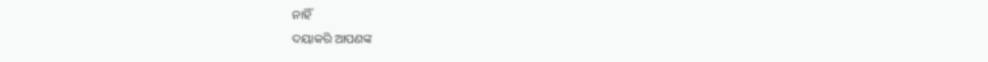ନାହିଁ
ଦୟାକରି ଆପଣଙ୍କ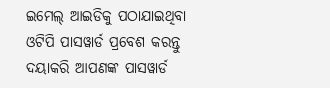ଇମେଲ୍ ଆଇଡିକୁ ପଠାଯାଇଥିବା ଓଟିପି ପାସୱାର୍ଡ ପ୍ରବେଶ କରନ୍ତୁ
ଦୟାକରି ଆପଣଙ୍କ ପାସୱାର୍ଡ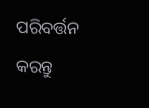ପରିବର୍ତ୍ତନ କରନ୍ତୁ